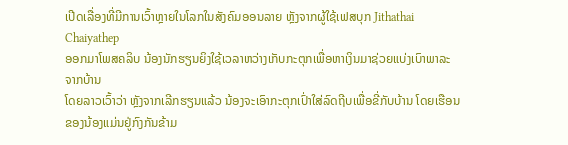ເປີດເລື່ອງທີ່ມີການເວົ້າຫຼາຍໃນໂລກໃນສັງຄົມອອນລາຍ ຫຼັງຈາກຜູ້ໃຊ້ເຟສບຸກ Jithathai Chaiyathep
ອອກມາໂພສຄລິບ ນ້ອງນັກຮຽນຍິງໃຊ້ເວລາຫວ່າງເກັບກະຕຸກເພື່ອຫາເງິນມາຊ່ວຍແບ່ງເບົາພາລະຈາກບ້ານ
ໂດຍລາວເວົ້າວ່າ ຫຼັງຈາກເລີກຮຽນແລ້ວ ນ້ອງຈະເອົາກະຕຸກເປົ່າໃສ່ລົດຖີບເພື່ອຂີ່ກັບບ້ານ ໂດຍເຮືອນຂອງນ້ອງແມ່ນຢູ່ກົງກັນຂ້າມ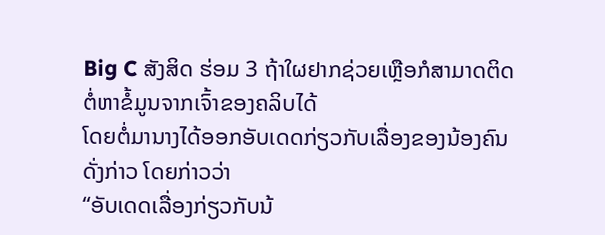Big C ສັງສິດ ຮ່ອມ 3 ຖ້າໃຜຢາກຊ່ວຍເຫຼືອກໍສາມາດຕິດຕໍ່ຫາຂໍ້ມູນຈາກເຈົ້າຂອງຄລິບໄດ້
ໂດຍຕໍ່ມານາງໄດ້ອອກອັບເດດກ່ຽວກັບເລື່ອງຂອງນ້ອງຄົນດັ່ງກ່າວ ໂດຍກ່າວວ່າ
“ອັບເດດເລື່ອງກ່ຽວກັບນ້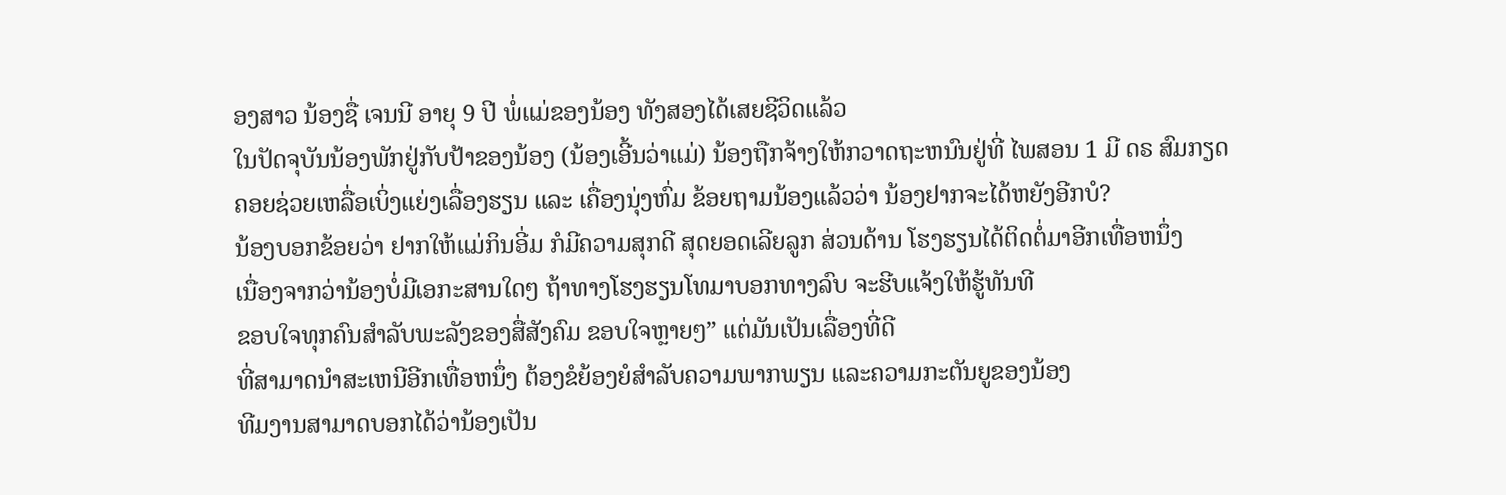ອງສາວ ນ້ອງຊື່ ເຈນນີ ອາຍຸ 9 ປີ ພໍ່ແມ່ຂອງນ້ອງ ທັງສອງໄດ້ເສຍຊີວິດແລ້ວ
ໃນປັດຈຸບັນນ້ອງພັກຢູ່ກັບປ້າຂອງນ້ອງ (ນ້ອງເອີ້ນວ່າແມ່) ນ້ອງຖືກຈ້າງໃຫ້ກວາດຖະຫນົນຢູ່ທີ່ ໄພສອນ 1 ມີ ດຣ ສົມກຽດ
ຄອຍຊ່ວຍເຫລື່ອເບິ່ງແຍ່ງເລື່ອງຮຽນ ແລະ ເຄື່ອງນຸ່ງຫົ່ມ ຂ້ອຍຖາມນ້ອງແລ້ວວ່າ ນ້ອງຢາກຈະໄດ້ຫຍັງອີກບໍ?
ນ້ອງບອກຂ້ອຍວ່າ ຢາກໃຫ້ແມ່ກິນອີ່ມ ກໍມີຄວາມສຸກດີ ສຸດຍອດເລີຍລູກ ສ່ວນດ້ານ ໂຮງຮຽນໄດ້ຕິດຕໍ່ມາອີກເທື່ອຫນຶ່ງ
ເນື່ອງຈາກວ່ານ້ອງບໍ່ມີເອກະສານໃດໆ ຖ້າທາງໂຮງຮຽນໂທມາບອກທາງລົບ ຈະຮີບແຈ້ງໃຫ້ຮູ້ທັນທີ
ຂອບໃຈທຸກຄົນສໍາລັບພະລັງຂອງສື່ສັງຄົມ ຂອບໃຈຫຼາຍໆ” ແຕ່ມັນເປັນເລື່ອງທີ່ດີ
ທີ່ສາມາດນໍາສະເຫນີອີກເທື່ອຫນຶ່ງ ຕ້ອງຂໍຍ້ອງຍໍສໍາລັບຄວາມພາກພຽນ ແລະຄວາມກະຕັນຍູຂອງນ້ອງ
ທີມງານສາມາດບອກໄດ້ວ່ານ້ອງເປັນ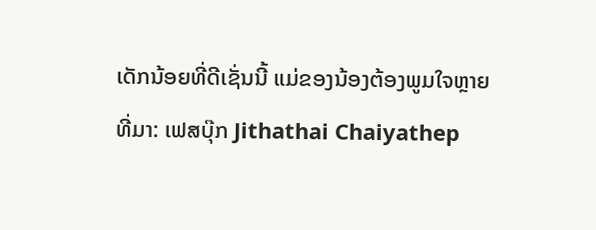ເດັກນ້ອຍທີ່ດີເຊັ່ນນີ້ ແມ່ຂອງນ້ອງຕ້ອງພູມໃຈຫຼາຍ
ທີ່ມາ: ເຟສບຸ໊ກ Jithathai Chaiyathep